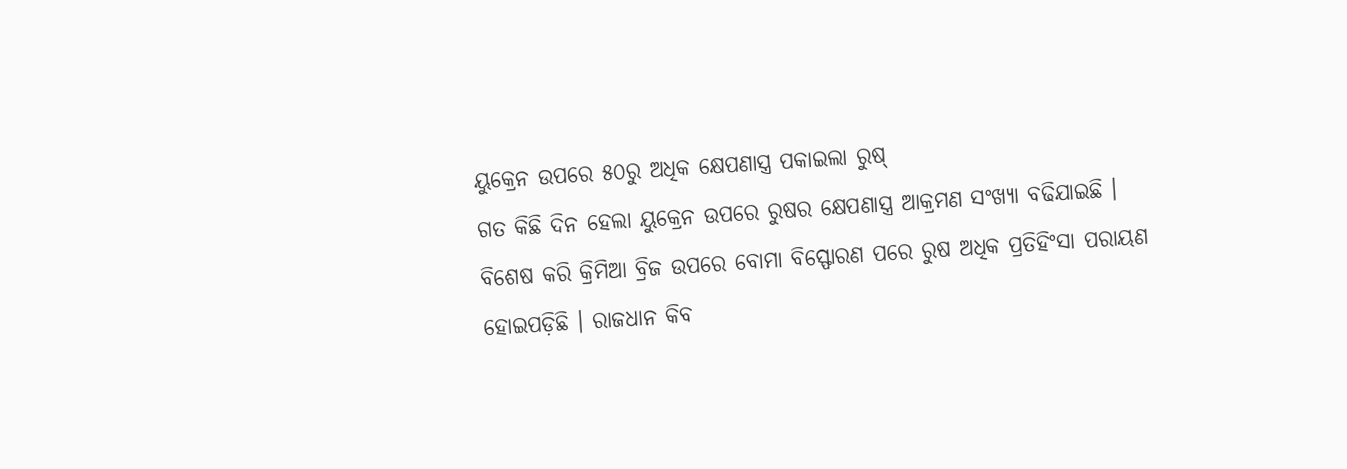ୟୁକ୍ରେନ ଉପରେ ୫୦ରୁ ଅଧିକ କ୍ଷେପଣାସ୍ତ୍ର ପକାଇଲା ରୁଷ୍
ଗତ କିଛି ଦିନ ହେଲା ୟୁକ୍ରେନ ଉପରେ ରୁଷର କ୍ଷେପଣାସ୍ତ୍ର ଆକ୍ରମଣ ସଂଖ୍ୟା ବଢିଯାଇଛି । ବିଶେଷ କରି କ୍ରିମିଆ ବ୍ରିଜ ଉପରେ ବୋମା ବିସ୍ଫୋରଣ ପରେ ରୁଷ ଅଧିକ ପ୍ରତିହିଂସା ପରାୟଣ ହୋଇପଡ଼ିଛି । ରାଜଧାନ କିବ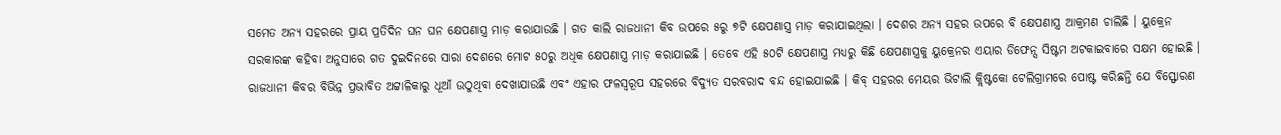ସମେତ ଅନ୍ୟ ସହରରେ ପ୍ରାୟ ପ୍ରତିଦିନ ଘନ ଘନ କ୍ଷେପଣାସ୍ତ୍ର ମାଡ଼ କରାଯାଉଛି । ଗତ କାଲି ରାଜଧାନୀ କିବ ଉପରେ ୫ରୁ ୭ଟି କ୍ଷେପଣାସ୍ତ୍ର ମାଡ଼ କରାଯାଇଥିଲା । ଦେଶର ଅନ୍ୟ ସହର ଉପରେ ବି କ୍ଷେପଣାସ୍ତ୍ର ଆକ୍ରମଣ ଚାଲିଛି । ୟୁକ୍ରେନ ସରକାରଙ୍କ କହିବା ଅନୁସାରେ ଗତ ଦୁଇଦିନରେ ସାରା ଦେଶରେ ମୋଟ ୫୦ରୁ ଅଧିକ କ୍ଷେପଣାସ୍ତ୍ର ମାଡ଼ କରାଯାଇଛି । ତେବେ ଏହି ୫୦ଟି କ୍ଷେପଣାସ୍ତ୍ର ମଧ୍ୟରୁ କିଛି କ୍ଷେପଣାସ୍ତ୍ରକୁ ୟୁକ୍ରେନର ଏୟାର ଡିଫେନ୍ସ ସିଷ୍ଟମ ଅଟକାଇବାରେ ସକ୍ଷମ ହୋଇଛି । ରାଜଧାନୀ କିବର ବିଭିନ୍ନ ପ୍ରଭାବିତ ଅଟ୍ଟାଳିକାରୁ ଧୂଆଁ ଉଠୁଥିବା ଦେଖାଯାଉଛି ଏବଂ ଏହାର ଫଳସ୍ୱରୂପ ସହରରେ ବିଦ୍ୟୁତ ସରବରାଦ ବନ୍ଦ ହୋଇଯାଇଛି । କିବ୍ ସହରର ମେୟର ଭିଟାଲି କ୍ଲିଷ୍ଟକୋ ଟେଲିଗ୍ରାମରେ ପୋଷ୍ଟ କରିଛନ୍ତି ଯେ ବିସ୍ଫୋରଣ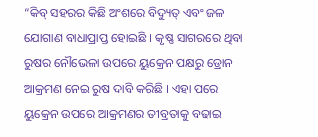“କିବ୍ ସହରର କିଛି ଅଂଶରେ ବିଦ୍ୟୁତ୍ ଏବଂ ଜଳ ଯୋଗାଣ ବାଧାପ୍ରାପ୍ତ ହୋଇଛି । କୃଷ୍ଣ ସାଗରରେ ଥିବା ରୁଷର ନୌଭେଳା ଉପରେ ୟୁକ୍ରେନ ପକ୍ଷରୁ ଡ୍ରୋନ ଆକ୍ରମଣ ନେଇ ରୁଷ ଦାବି କରିଛି । ଏହା ପରେ ୟୁକ୍ରେନ ଉପରେ ଆକ୍ରମଣର ତୀବ୍ରତାକୁ ବଢାଇ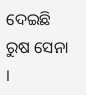ଦେଇଛି ରୁଷ ସେନା ।